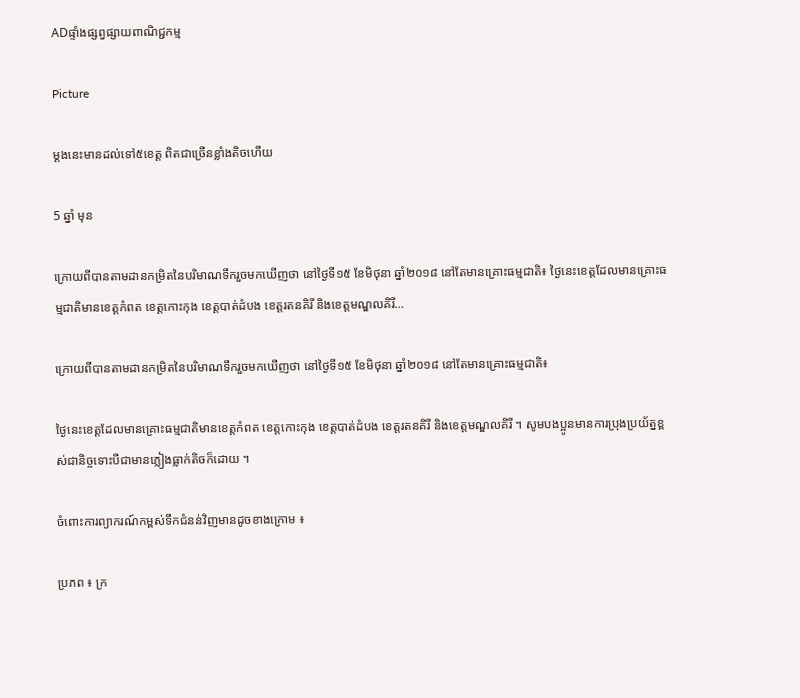ADផ្ទាំងផ្សព្វផ្សាយពាណិជ្ជកម្ម

Picture

ម្តងនេះមានដល់ទៅ៥ខេត្ត ពិតជាច្រើនខ្លាំងតិចហើយ

5 ឆ្នាំ មុន

ក្រោយពីបានតាមដានកម្រិតនៃបរិមាណទឹករួចមកឃើញថា នៅថ្ងៃទី១៥ ខែមិថុនា ឆ្នាំ២០១៨ នៅតែមានគ្រោះធម្មជាតិ៖ ថ្ងៃនេះខេត្តដែលមានគ្រោះធម្មជាតិមានខេត្តកំពត ខេត្តកោះកុង ខេត្តបាត់ដំបង ខេត្តរតនគិរី និងខេត្តមណ្ឌលគិរី…

ក្រោយពីបានតាមដានកម្រិតនៃបរិមាណទឹករួចមកឃើញថា នៅថ្ងៃទី១៥ ខែមិថុនា ឆ្នាំ២០១៨ នៅតែមានគ្រោះធម្មជាតិ៖

ថ្ងៃនេះខេត្តដែលមានគ្រោះធម្មជាតិមានខេត្តកំពត ខេត្តកោះកុង ខេត្តបាត់ដំបង ខេត្តរតនគិរី និងខេត្តមណ្ឌលគិរី ។ សូមបងប្អូនមានការប្រុងប្រយ័ត្នខ្ពស់ជានិច្ចទោះបីជាមានភ្លៀងធ្លាក់តិចក៏ដោយ ។

ចំពោះការព្យាករណ៍កម្ពស់ទឹកជំនន់វិញមានដូចខាងក្រោម ៖

ប្រភព ៖ ក្រ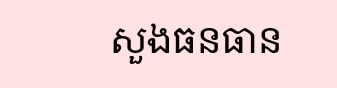សួងធនធាន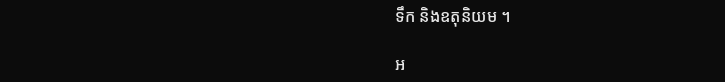ទឹក និងឧតុនិយម ។

អ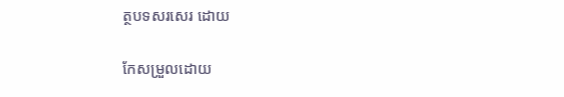ត្ថបទសរសេរ ដោយ

កែសម្រួលដោយ